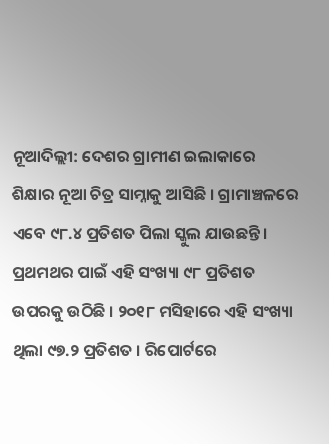ନୂଆଦିଲ୍ଲୀ: ଦେଶର ଗ୍ରାମୀଣ ଇଲାକାରେ ଶିକ୍ଷାର ନୂଆ ଚିତ୍ର ସାମ୍ନାକୁ ଆସିଛି । ଗ୍ରାମାଞ୍ଚଳରେ ଏବେ ୯୮.୪ ପ୍ରତିଶତ ପିଲା ସ୍କୁଲ ଯାଉଛନ୍ତି । ପ୍ରଥମଥର ପାଇଁ ଏହି ସଂଖ୍ୟା ୯୮ ପ୍ରତିଶତ ଉପରକୁ ଉଠିଛି । ୨୦୧୮ ମସିହାରେ ଏହି ସଂଖ୍ୟା ଥିଲା ୯୭.୨ ପ୍ରତିଶତ । ରିପୋର୍ଟରେ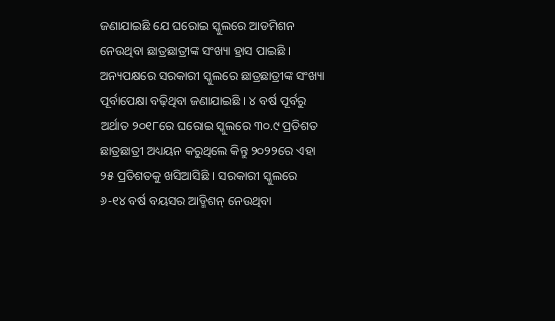ଜଣାଯାଇଛି ଯେ ଘରୋଇ ସ୍କୁଲରେ ଆଡମିଶନ ନେଉଥିବା ଛାତ୍ରଛାତ୍ରୀଙ୍କ ସଂଖ୍ୟା ହ୍ରାସ ପାଇଛି ।
ଅନ୍ୟପକ୍ଷରେ ସରକାରୀ ସ୍କୁଲରେ ଛାତ୍ରଛାତ୍ରୀଙ୍କ ସଂଖ୍ୟା ପୂର୍ବାପେକ୍ଷା ବଢ଼ିଥିବା ଜଣାଯାଇଛି । ୪ ବର୍ଷ ପୂର୍ବରୁ ଅର୍ଥାତ ୨୦୧୮ରେ ଘରୋଇ ସ୍କୁଲରେ ୩୦.୯ ପ୍ରତିଶତ ଛାତ୍ରଛାତ୍ରୀ ଅଧ୍ୟୟନ କରୁଥିଲେ କିନ୍ତୁ ୨୦୨୨ରେ ଏହା ୨୫ ପ୍ରତିଶତକୁ ଖସିଆସିଛି । ସରକାରୀ ସ୍କୁଲରେ ୬-୧୪ ବର୍ଷ ବୟସର ଆଡ୍ମିଶନ୍ ନେଉଥିବା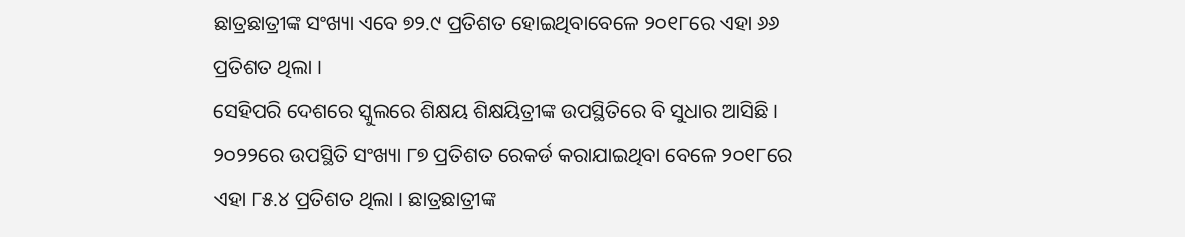ଛାତ୍ରଛାତ୍ରୀଙ୍କ ସଂଖ୍ୟା ଏବେ ୭୨.୯ ପ୍ରତିଶତ ହୋଇଥିବାବେଳେ ୨୦୧୮ରେ ଏହା ୬୬ ପ୍ରତିଶତ ଥିଲା ।
ସେହିପରି ଦେଶରେ ସ୍କୁଲରେ ଶିକ୍ଷୟ ଶିକ୍ଷୟିତ୍ରୀଙ୍କ ଉପସ୍ଥିତିରେ ବି ସୁଧାର ଆସିଛି । ୨୦୨୨ରେ ଉପସ୍ଥିତି ସଂଖ୍ୟା ୮୭ ପ୍ରତିଶତ ରେକର୍ଡ କରାଯାଇଥିବା ବେଳେ ୨୦୧୮ରେ ଏହା ୮୫.୪ ପ୍ରତିଶତ ଥିଲା । ଛାତ୍ରଛାତ୍ରୀଙ୍କ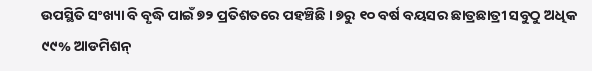ଉପସ୍ଥିତି ସଂଖ୍ୟା ବି ବୃଦ୍ଧି ପାଇଁ ୭୨ ପ୍ରତିଶତରେ ପହଞ୍ଚିଛି । ୭ରୁ ୧୦ ବର୍ଷ ବୟସର ଛାତ୍ରଛାତ୍ରୀ ସବୁଠୁ ଅଧିକ ୯୯% ଆଡମିଶନ୍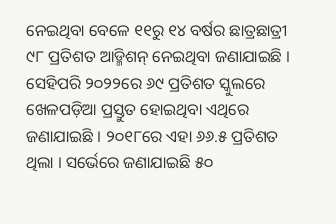ନେଇଥିବା ବେଳେ ୧୧ରୁ ୧୪ ବର୍ଷର ଛାତ୍ରଛାତ୍ରୀ ୯୮ ପ୍ରତିଶତ ଆଡ୍ମିଶନ୍ ନେଇଥିବା ଜଣାଯାଇଛି ।
ସେହିପରି ୨୦୨୨ରେ ୬୯ ପ୍ରତିଶତ ସ୍କୁଲରେ ଖେଳପଡ଼ିଆ ପ୍ରସ୍ତୁତ ହୋଇଥିବା ଏଥିରେ ଜଣାଯାଇଛି । ୨୦୧୮ରେ ଏହା ୬୬.୫ ପ୍ରତିଶତ ଥିଲା । ସର୍ଭେରେ ଜଣାଯାଇଛି ୫୦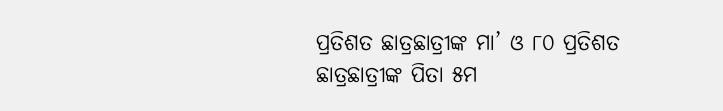ପ୍ରତିଶତ ଛାତ୍ରଛାତ୍ରୀଙ୍କ ମା’ ଓ ୮୦ ପ୍ରତିଶତ ଛାତ୍ରଛାତ୍ରୀଙ୍କ ପିତା ୫ମ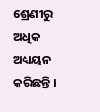ଶ୍ରେଣୀରୁ ଅଧିକ ଅଧ୍ୟୟନ କରିଛନ୍ତି ।